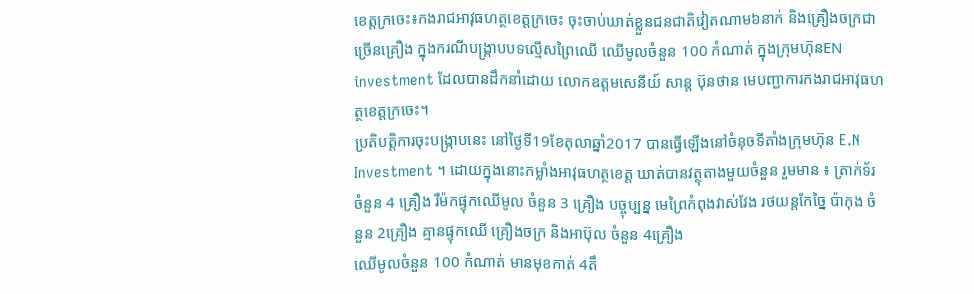ខេត្តក្រចេះ៖កងរាជអាវុធហត្ថខេត្តក្រចេះ ចុះចាប់ឃាត់ខ្លួនជនជាតិវៀតណាម៦នាក់ និងគ្រឿងចក្រជាច្រើនគ្រឿង ក្នុងករណីបង្ក្រាបបទល្មើសព្រៃឈើ ឈើមូលចំនួន 100 កំណាត់ ក្នុងក្រុមហ៊ុនEN investment ដែលបានដឹកនាំដោយ លោកឧត្តមសេនីយ៍ សាន្ត ប៊ុនថាន មេបញ្ជាការកងរាជអាវុធហត្ថខេត្តក្រចេះ។
ប្រតិបត្តិការចុះបង្ក្រាបនេះ នៅថ្ងៃទី19ខែតុលាឆ្នាំ2017 បានធ្វើឡើងនៅចំនុចទីតាំងក្រុមហ៊ុន E.N Investment ។ ដោយក្នុងនោះកម្លាំងអាវុធហត្ថខេត្ត ឃាត់បានវត្ថុតាងមួយចំនួន រួមមាន ៖ ត្រាក់ទ័រ ចំនួន 4 គ្រឿង រឺម៉កផ្ទុកឈើមូល ចំនួន 3 គ្រឿង បច្ចុប្បន្ន មេព្រៃកំពុងវាស់វែង រថយន្តកែច្នៃ ប៉ាកុង ចំនួន 2គ្រឿង គ្មានផ្ទុកឈើ គ្រឿងចក្រ និងអាប៊ុល ចំនួន 4គ្រឿង
ឈើមូលចំនួន 100 កំណាត់ មានមុខកាត់ 4តឹ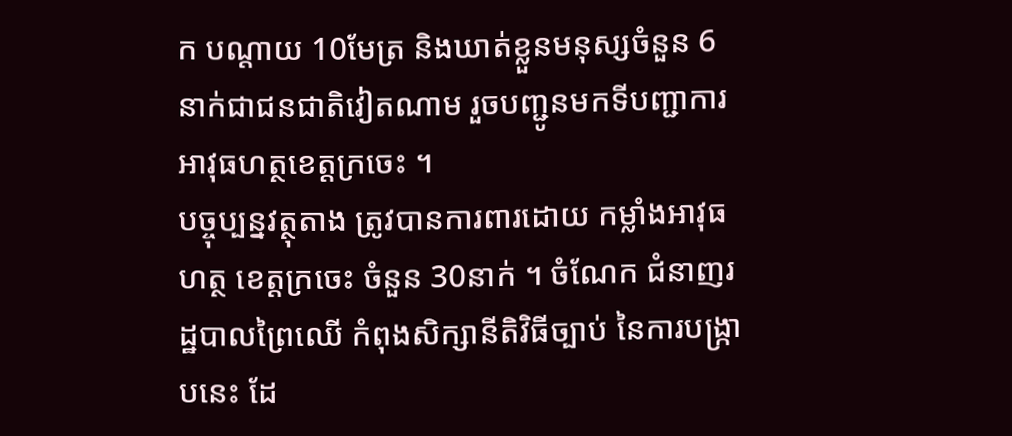ក បណ្តាយ 10មែត្រ និងឃាត់ខ្លួនមនុស្សចំនួន 6នាក់ជាជនជាតិវៀតណាម រួចបញ្ជូនមកទីបញ្ជាការអាវុធហត្ថខេត្តក្រចេះ ។
បច្ចុប្បន្នវត្ថុតាង ត្រូវបានការពារដោយ កម្លាំងអាវុធហត្ថ ខេត្តក្រចេះ ចំនួន 30នាក់ ។ ចំណែក ជំនាញរដ្ឋបាលព្រៃឈើ កំពុងសិក្សានីតិវិធីច្បាប់ នៃការបង្ក្រាបនេះ ដែ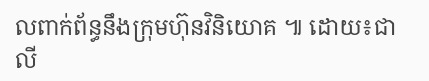លពាក់ព័ន្ធនឹងក្រុមហ៊ុនវិនិយោគ ៕ ដោយ៖ជាលី